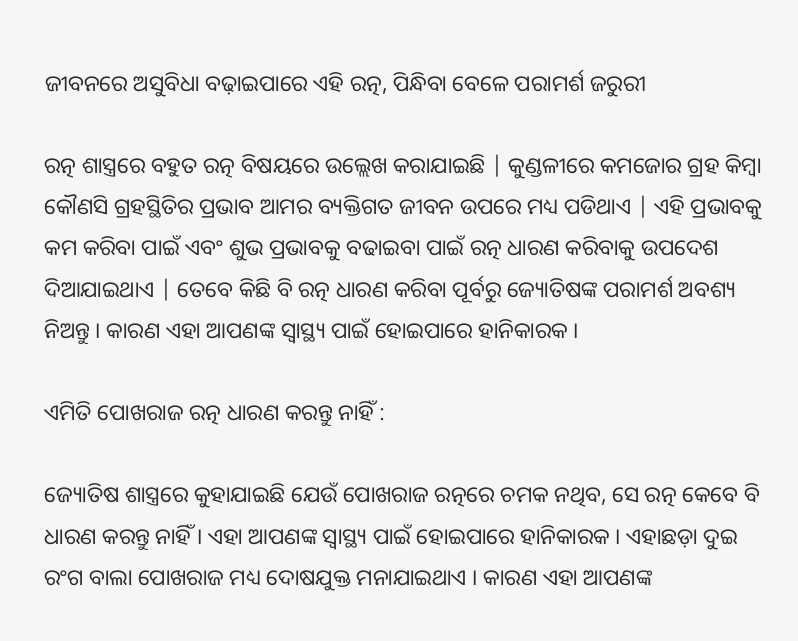ଜୀବନରେ ଅସୁବିଧା ବଢ଼ାଇପାରେ ଏହି ରତ୍ନ, ପିନ୍ଧିବା ବେଳେ ପରାମର୍ଶ ଜରୁରୀ

ରତ୍ନ ଶାସ୍ତ୍ରରେ ବହୁତ ରତ୍ନ ବିଷୟରେ ଉଲ୍ଲେଖ କରାଯାଇଛି | କୁଣ୍ଡଳୀରେ କମଜୋର ଗ୍ରହ କିମ୍ବା କୌଣସି ଗ୍ରହସ୍ଥିତିର ପ୍ରଭାବ ଆମର ବ୍ୟକ୍ତିଗତ ଜୀବନ ଉପରେ ମଧ୍ୟ ପଡିଥାଏ | ଏହି ପ୍ରଭାବକୁ କମ କରିବା ପାଇଁ ଏବଂ ଶୁଭ ପ୍ରଭାବକୁ ବଢାଇବା ପାଇଁ ରତ୍ନ ଧାରଣ କରିବାକୁ ଉପଦେଶ ଦିଆଯାଇଥାଏ | ତେବେ କିଛି ବି ରତ୍ନ ଧାରଣ କରିବା ପୂର୍ବରୁ ଜ୍ୟୋତିଷଙ୍କ ପରାମର୍ଶ ଅବଶ୍ୟ ନିଅନ୍ତୁ । କାରଣ ଏହା ଆପଣଙ୍କ ସ୍ୱାସ୍ଥ୍ୟ ପାଇଁ ହୋଇପାରେ ହାନିକାରକ ।

ଏମିତି ପୋଖରାଜ ରତ୍ନ ଧାରଣ କରନ୍ତୁ ନାହିଁ :

ଜ୍ୟୋତିଷ ଶାସ୍ତ୍ରରେ କୁହାଯାଇଛି ଯେଉଁ ପୋଖରାଜ ରତ୍ନରେ ଚମକ ନଥିବ, ସେ ରତ୍ନ କେବେ ବି ଧାରଣ କରନ୍ତୁ ନାହିଁ । ଏହା ଆପଣଙ୍କ ସ୍ୱାସ୍ଥ୍ୟ ପାଇଁ ହୋଇପାରେ ହାନିକାରକ । ଏହାଛଡ଼ା ଦୁଇ ରଂଗ ବାଲା ପୋଖରାଜ ମଧ୍ୟ ଦୋଷଯୁକ୍ତ ମନାଯାଇଥାଏ । କାରଣ ଏହା ଆପଣଙ୍କ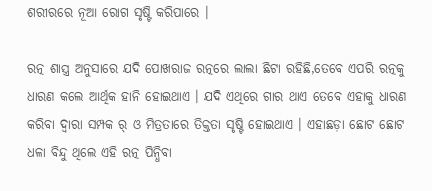ଶରୀରରେ ନୂଆ ରୋଗ ସୃଷ୍ଟି କରିପାରେ ।

ରତ୍ନ ଶାସ୍ତ୍ର ଅନୁସାରେ ଯଦି ପୋଖରାଜ ରତ୍ନରେ ଲାଲା ଛିଟା ରହିଛି,ତେବେ ଏପରି ରତ୍ନକୁ ଧାରଣ କଲେ ଆର୍ଥିକ ହାନି ହୋଇଥାଏ । ଯଦି ଏଥିରେ ଗାର ଥାଏ ତେବେ ଏହାକୁ ଧାରଣ କରିବା ଦ୍ୱାରା ସମ୍ପକ ର୍ ଓ ମିତ୍ରତାରେ ତିକ୍ତତା ସୃଷ୍ଟି ହୋଇଥାଏ । ଏହାଛଡ଼ା ଛୋଟ ଛୋଟ ଧଳା ବିନ୍ଦୁ ଥିଲେ ଏହି ରତ୍ନ ପିନ୍ଧିବା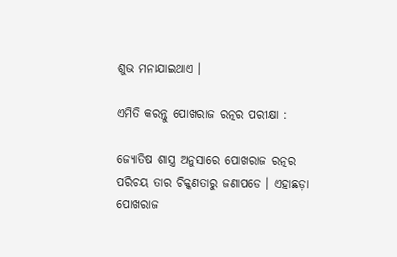ଶୁଭ ମନାଯାଇଥାଏ ।

ଏମିତି କରନ୍ତୁ ପୋଖରାଜ ରତ୍ନର ପରୀକ୍ଷା :

ଜ୍ୟୋତିଷ ଶାସ୍ତ୍ର ଅନୁସାରେ ପୋଖରାଜ ରତ୍ନର ପରିଚୟ ତାର ଚିକ୍କଣତାରୁ ଜଣାପଡେ । ଏହାଛଡ଼ା ପୋଖରାଜ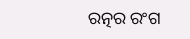ରତ୍ନର ରଂଗ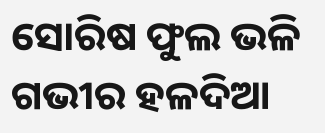ସୋରିଷ ଫୁଲ ଭଳି ଗଭୀର ହଳଦିଆ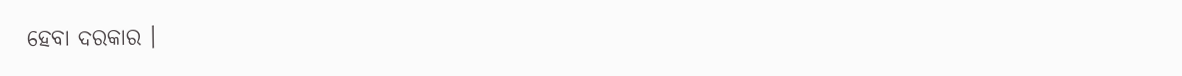ହେବା ଦରକାର ।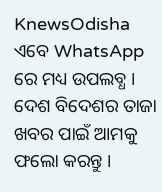KnewsOdisha ଏବେ WhatsApp ରେ ମଧ୍ୟ ଉପଲବ୍ଧ । ଦେଶ ବିଦେଶର ତାଜା ଖବର ପାଇଁ ଆମକୁ ଫଲୋ କରନ୍ତୁ ।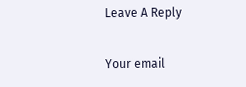Leave A Reply

Your email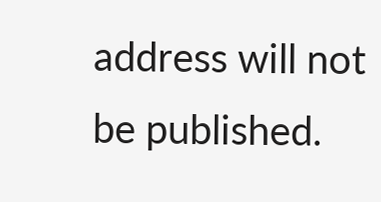address will not be published.